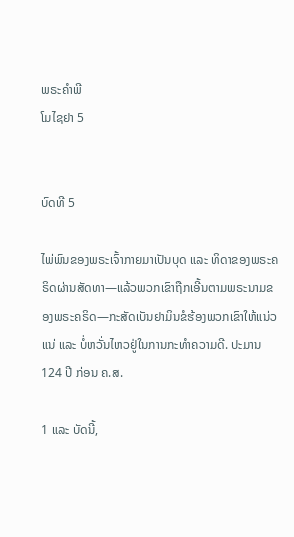ພຣະຄຳພີ
ໂມໄຊຢາ 5


ບົດທີ 5

ໄພ່ພົນຂອງພຣະເຈົ້າກາຍມາເປັນບຸດ ແລະ ທິດາຂອງພຣະຄຣິດຜ່ານສັດທາ—ແລ້ວພວກເຂົາຖືກເອີ້ນຕາມພຣະນາມຂອງພຣະຄຣິດ—ກະສັດເບັນຢາມິນຂໍຮ້ອງພວກເຂົາໃຫ້ແນ່ວແນ່ ແລະ ບໍ່ຫວັ່ນໄຫວຢູ່ໃນການກະທຳຄວາມດີ. ປະມານ 124 ປີ ກ່ອນ ຄ.ສ.

1 ແລະ ບັດນີ້,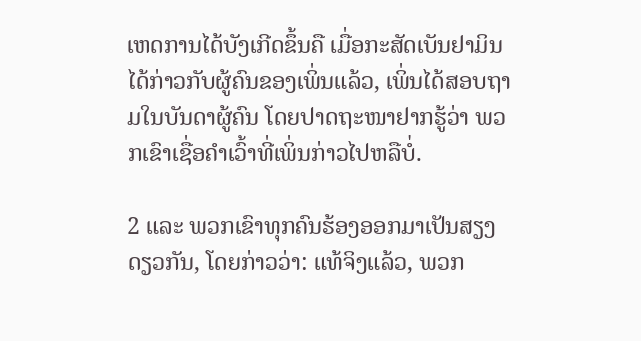ເຫດການໄດ້ບັງເກີດຂຶ້ນຄື ເມື່ອກະສັດເບັນຢາມິນໄດ້ກ່າວກັບຜູ້ຄົນຂອງເພິ່ນແລ້ວ, ເພິ່ນໄດ້ສອບຖາມໃນບັນດາຜູ້ຄົນ ໂດຍປາດຖະໜາຢາກຮູ້ວ່າ ພວກເຂົາເຊື່ອຄຳເວົ້າທີ່ເພິ່ນກ່າວໄປຫລືບໍ່.

2 ແລະ ພວກເຂົາທຸກຄົນຮ້ອງອອກມາເປັນສຽງດຽວກັນ, ໂດຍກ່າວວ່າ: ແທ້ຈິງແລ້ວ, ພວກ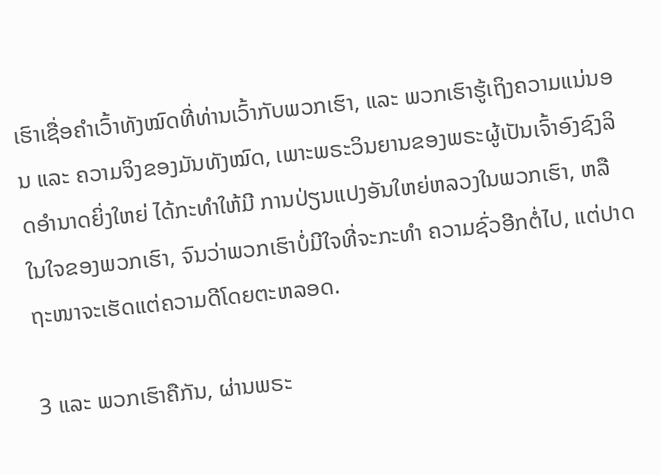ເຮົາເຊື່ອຄຳເວົ້າທັງໝົດທີ່ທ່ານເວົ້າກັບພວກເຮົາ, ແລະ ພວກເຮົາຮູ້ເຖິງຄວາມແນ່ນອນ ແລະ ຄວາມຈິງຂອງມັນທັງໝົດ, ເພາະພຣະວິນຍານຂອງພຣະຜູ້ເປັນເຈົ້າອົງຊົງລິດອຳນາດຍິ່ງໃຫຍ່ ໄດ້ກະທຳໃຫ້ມີ ການປ່ຽນແປງອັນໃຫຍ່ຫລວງໃນພວກເຮົາ, ຫລື ໃນໃຈຂອງພວກເຮົາ, ຈົນວ່າພວກເຮົາບໍ່ມີໃຈທີ່ຈະກະທຳ ຄວາມຊົ່ວອີກຕໍ່ໄປ, ແຕ່ປາດຖະໜາຈະເຮັດແຕ່ຄວາມດີໂດຍຕະຫລອດ.

3 ແລະ ພວກເຮົາຄືກັນ, ຜ່ານພຣະ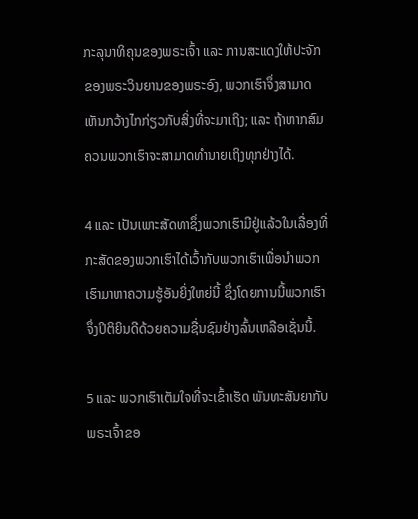ກະລຸນາທິຄຸນຂອງພຣະເຈົ້າ ແລະ ການສະແດງໃຫ້ປະຈັກຂອງພຣະວິນຍານຂອງພຣະອົງ, ພວກເຮົາຈຶ່ງສາມາດເຫັນກວ້າງໄກກ່ຽວກັບສິ່ງທີ່ຈະມາເຖິງ; ແລະ ຖ້າຫາກສົມຄວນພວກເຮົາຈະສາມາດທຳນາຍເຖິງທຸກຢ່າງໄດ້.

4 ແລະ ເປັນເພາະສັດທາຊຶ່ງພວກເຮົາມີຢູ່ແລ້ວໃນເລື່ອງທີ່ກະສັດຂອງພວກເຮົາໄດ້ເວົ້າກັບພວກເຮົາເພື່ອນຳພວກເຮົາມາຫາຄວາມຮູ້ອັນຍິ່ງໃຫຍ່ນີ້ ຊຶ່ງໂດຍການນີ້ພວກເຮົາຈຶ່ງປິຕິຍິນດີດ້ວຍຄວາມຊື່ນຊົມຢ່າງລົ້ນເຫລືອເຊັ່ນນີ້.

5 ແລະ ພວກເຮົາເຕັມໃຈທີ່ຈະເຂົ້າເຮັດ ພັນທະສັນຍາກັບພຣະເຈົ້າຂອ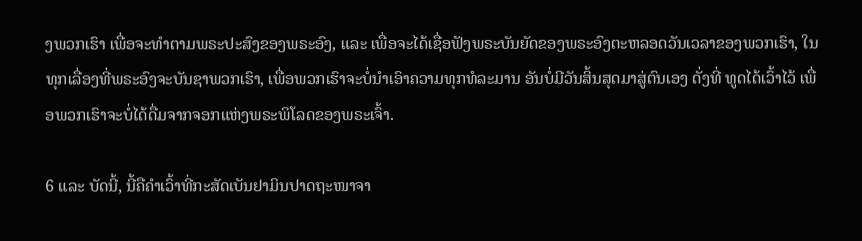ງພວກເຮົາ ເພື່ອຈະທຳຕາມພຣະປະສົງຂອງພຣະອົງ, ແລະ ເພື່ອຈະໄດ້ເຊື່ອຟັງພຣະບັນຍັດຂອງພຣະອົງຕະຫລອດວັນເວລາຂອງພວກເຮົາ, ໃນທຸກເລື່ອງທີ່ພຣະອົງຈະບັນຊາພວກເຮົາ, ເພື່ອພວກເຮົາຈະບໍ່ນຳເອົາຄວາມທຸກທໍລະມານ ອັນບໍ່ມີວັນສິ້ນສຸດມາສູ່ຕົນເອງ ດັ່ງທີ່ ທູດໄດ້ເວົ້າໄວ້ ເພື່ອພວກເຮົາຈະບໍ່ໄດ້ດື່ມຈາກຈອກແຫ່ງພຣະພິໂລດຂອງພຣະເຈົ້າ.

6 ແລະ ບັດນີ້, ນີ້ຄືຄຳເວົ້າທີ່ກະສັດເບັນຢາມິນປາດຖະໜາຈາ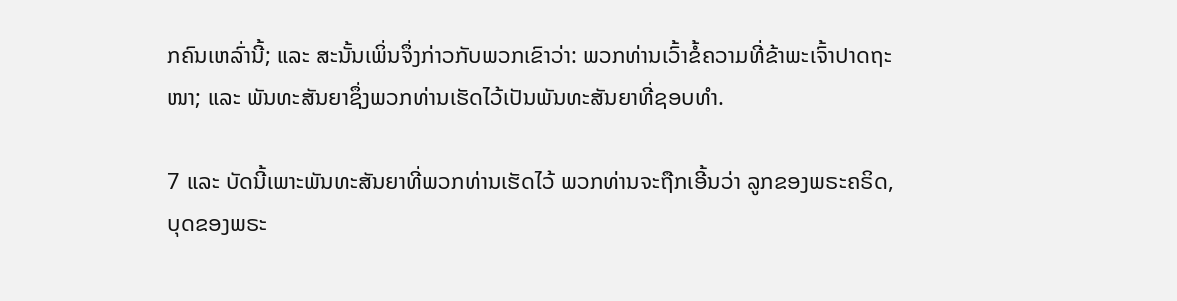ກຄົນເຫລົ່ານີ້; ແລະ ສະນັ້ນເພິ່ນຈຶ່ງກ່າວກັບພວກເຂົາວ່າ: ພວກທ່ານເວົ້າຂໍ້ຄວາມທີ່ຂ້າພະເຈົ້າປາດຖະໜາ; ແລະ ພັນທະສັນຍາຊຶ່ງພວກທ່ານເຮັດໄວ້ເປັນພັນທະສັນຍາທີ່ຊອບທຳ.

7 ແລະ ບັດນີ້ເພາະພັນທະສັນຍາທີ່ພວກທ່ານເຮັດໄວ້ ພວກທ່ານຈະຖືກເອີ້ນວ່າ ລູກຂອງພຣະຄຣິດ, ບຸດຂອງພຣະ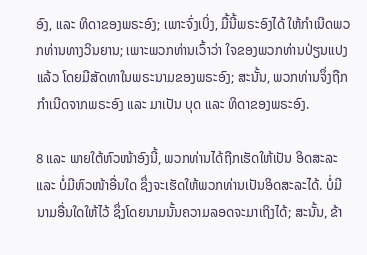ອົງ, ແລະ ທິດາຂອງພຣະອົງ; ເພາະຈົ່ງເບິ່ງ, ມື້ນີ້ພຣະອົງໄດ້ ໃຫ້ກຳເນີດພວກທ່ານທາງວິນຍານ; ເພາະພວກທ່ານເວົ້າວ່າ ໃຈຂອງພວກທ່ານປ່ຽນແປງແລ້ວ ໂດຍມີສັດທາໃນພຣະນາມຂອງພຣະອົງ; ສະນັ້ນ, ພວກທ່ານຈຶ່ງຖືກ ກຳເນີດຈາກພຣະອົງ ແລະ ມາເປັນ ບຸດ ແລະ ທິດາຂອງພຣະອົງ.

8 ແລະ ພາຍໃຕ້ຫົວໜ້າອົງນີ້, ພວກທ່ານໄດ້ຖືກເຮັດໃຫ້ເປັນ ອິດສະລະ ແລະ ບໍ່ມີຫົວໜ້າອື່ນໃດ ຊຶ່ງຈະເຮັດໃຫ້ພວກທ່ານເປັນອິດສະລະໄດ້. ບໍ່ມີ ນາມອື່ນໃດໃຫ້ໄວ້ ຊຶ່ງໂດຍນາມນັ້ນຄວາມລອດຈະມາເຖິງໄດ້; ສະນັ້ນ, ຂ້າ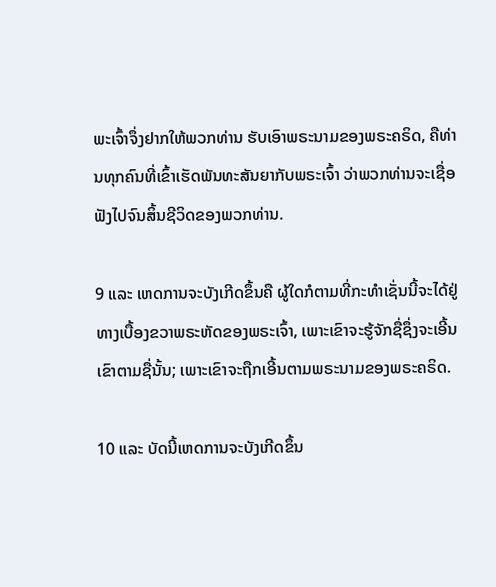ພະເຈົ້າຈຶ່ງຢາກໃຫ້ພວກທ່ານ ຮັບເອົາພຣະນາມຂອງພຣະຄຣິດ, ຄືທ່ານທຸກຄົນທີ່ເຂົ້າເຮັດພັນທະສັນຍາກັບພຣະເຈົ້າ ວ່າພວກທ່ານຈະເຊື່ອຟັງໄປຈົນສິ້ນຊີວິດຂອງພວກທ່ານ.

9 ແລະ ເຫດການຈະບັງເກີດຂຶ້ນຄື ຜູ້ໃດກໍຕາມທີ່ກະທຳເຊັ່ນນີ້ຈະໄດ້ຢູ່ທາງເບື້ອງຂວາພຣະຫັດຂອງພຣະເຈົ້າ, ເພາະເຂົາຈະຮູ້ຈັກຊື່ຊຶ່ງຈະເອີ້ນເຂົາຕາມຊື່ນັ້ນ; ເພາະເຂົາຈະຖືກເອີ້ນຕາມພຣະນາມຂອງພຣະຄຣິດ.

10 ແລະ ບັດນີ້ເຫດການຈະບັງເກີດຂຶ້ນ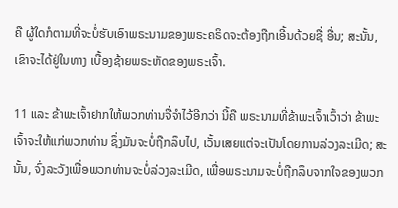ຄື ຜູ້ໃດກໍຕາມທີ່ຈະບໍ່ຮັບເອົາພຣະນາມຂອງພຣະຄຣິດຈະຕ້ອງຖືກເອີ້ນດ້ວຍຊື່ ອື່ນ; ສະນັ້ນ, ເຂົາຈະໄດ້ຢູ່ໃນທາງ ເບື້ອງຊ້າຍພຣະຫັດຂອງພຣະເຈົ້າ.

11 ແລະ ຂ້າພະເຈົ້າຢາກໃຫ້ພວກທ່ານຈື່ຈຳໄວ້ອີກວ່າ ນີ້ຄື ພຣະນາມທີ່ຂ້າພະເຈົ້າເວົ້າວ່າ ຂ້າພະເຈົ້າຈະໃຫ້ແກ່ພວກທ່ານ ຊຶ່ງມັນຈະບໍ່ຖືກລຶບໄປ, ເວັ້ນເສຍແຕ່ຈະເປັນໂດຍການລ່ວງລະເມີດ; ສະນັ້ນ, ຈົ່ງລະວັງເພື່ອພວກທ່ານຈະບໍ່ລ່ວງລະເມີດ, ເພື່ອພຣະນາມຈະບໍ່ຖືກລຶບຈາກໃຈຂອງພວກ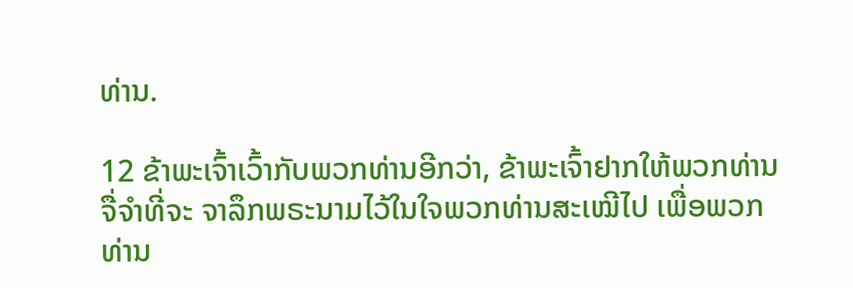ທ່ານ.

12 ຂ້າພະເຈົ້າເວົ້າກັບພວກທ່ານອີກວ່າ, ຂ້າພະເຈົ້າຢາກໃຫ້ພວກທ່ານຈື່ຈຳທີ່ຈະ ຈາລຶກພຣະນາມໄວ້ໃນໃຈພວກທ່ານສະເໝີໄປ ເພື່ອພວກທ່ານ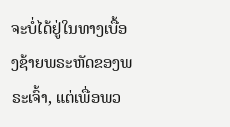ຈະບໍ່ໄດ້ຢູ່ໃນທາງເບື້ອງຊ້າຍພຣະຫັດຂອງພຣະເຈົ້າ, ແຕ່ເພື່ອພວ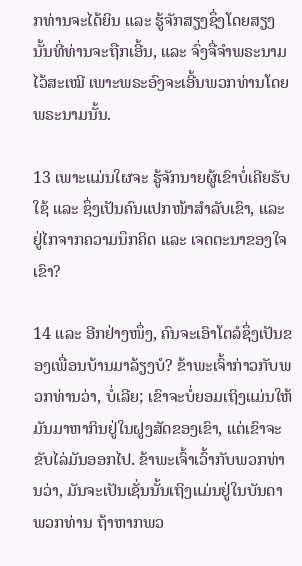ກທ່ານຈະໄດ້ຍິນ ແລະ ຮູ້ຈັກສຽງຊຶ່ງໂດຍສຽງນັ້ນທີ່ທ່ານຈະຖືກເອີ້ນ, ແລະ ຈົ່ງຈື່ຈຳພຣະນາມໄວ້ສະເໝີ ເພາະພຣະອົງຈະເອີ້ນພວກທ່ານໂດຍພຣະນາມນັ້ນ.

13 ເພາະແມ່ນໃຜຈະ ຮູ້ຈັກນາຍຜູ້ເຂົາບໍ່ເຄີຍຮັບໃຊ້ ແລະ ຊຶ່ງເປັນຄົນແປກໜ້າສຳລັບເຂົາ, ແລະ ຢູ່ໄກຈາກຄວາມນຶກຄິດ ແລະ ເຈດຕະນາຂອງໃຈເຂົາ?

14 ແລະ ອີກຢ່າງໜຶ່ງ, ຄົນຈະເອົາໂຕລໍຊຶ່ງເປັນຂອງເພື່ອນບ້ານມາລ້ຽງບໍ? ຂ້າພະເຈົ້າກ່າວກັບພວກທ່ານວ່າ, ບໍ່ເລີຍ; ເຂົາຈະບໍ່ຍອມເຖິງແມ່ນໃຫ້ມັນມາຫາກິນຢູ່ໃນຝູງສັດຂອງເຂົາ, ແຕ່ເຂົາຈະຂັບໄລ່ມັນອອກໄປ. ຂ້າພະເຈົ້າເວົ້າກັບພວກທ່ານວ່າ, ມັນຈະເປັນເຊັ່ນນັ້ນເຖິງແມ່ນຢູ່ໃນບັນດາພວກທ່ານ ຖ້າຫາກພວ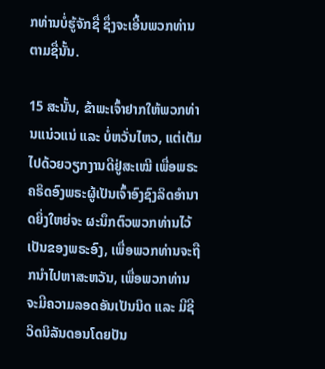ກທ່ານບໍ່ຮູ້ຈັກຊື່ ຊຶ່ງຈະເອີ້ນພວກທ່ານຕາມຊື່ນັ້ນ.

15 ສະນັ້ນ, ຂ້າພະເຈົ້າຢາກໃຫ້ພວກທ່ານແນ່ວແນ່ ແລະ ບໍ່ຫວັ່ນໄຫວ, ແຕ່ເຕັມໄປດ້ວຍວຽກງານດີຢູ່ສະເໝີ ເພື່ອພຣະຄຣິດອົງພຣະຜູ້ເປັນເຈົ້າອົງຊົງລິດອຳນາດຍິ່ງໃຫຍ່ຈະ ຜະນຶກຕົວພວກທ່ານໄວ້ເປັນຂອງພຣະອົງ, ເພື່ອພວກທ່ານຈະຖືກນຳໄປຫາສະຫວັນ, ເພື່ອພວກທ່ານຈະມີຄວາມລອດອັນເປັນນິດ ແລະ ມີຊີວິດນິລັນດອນໂດຍປັນ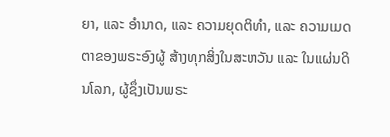ຍາ, ແລະ ອຳນາດ, ແລະ ຄວາມຍຸດຕິທຳ, ແລະ ຄວາມເມດຕາຂອງພຣະອົງຜູ້ ສ້າງທຸກສິ່ງໃນສະຫວັນ ແລະ ໃນແຜ່ນດິນໂລກ, ຜູ້ຊຶ່ງເປັນພຣະ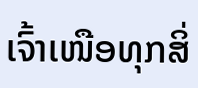ເຈົ້າເໜືອທຸກສິ່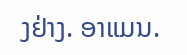ງຢ່າງ. ອາແມນ.